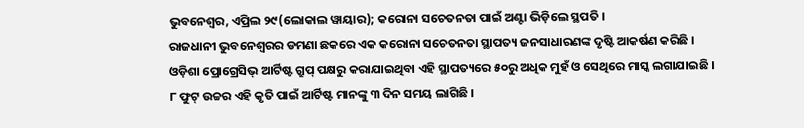ଭୁବନେଶ୍ୱର, ଏପ୍ରିଲ ୨୯(ଲୋକାଲ ୱାୟାର); କରୋନା ସଚେତନତା ପାଇଁ ଅଣ୍ଟା ଭିଡ଼ିଲେ ସ୍ଥପତି ।
ରାଜଧାନୀ ଭୁବନେଶ୍ୱରର ଡମଣା ଛକରେ ଏକ କରୋନା ସଚେତନତା ସ୍ଥାପତ୍ୟ ଜନସାଧାରଣଙ୍କ ଦୃଷ୍ଟି ଆକର୍ଷଣ କରିଛି ।
ଓଡ଼ିଶା ପ୍ରୋଗ୍ରେସିଭ୍ ଆର୍ଟିଷ୍ଟ ଗ୍ରୁପ୍ ପକ୍ଷରୁ କରାଯାଇଥିବା ଏହି ସ୍ଥାପତ୍ୟରେ ୫୦ରୁ ଅଧିକ ମୁହଁ ଓ ସେଥିରେ ମାସ୍କ ଲଗାଯାଇଛି ।
୮ ଫୁଟ୍ ଉଚ୍ଚର ଏହି କୃତି ପାଇଁ ଆର୍ଟିଷ୍ଟ ମାନଙ୍କୁ ୩ ଦିନ ସମୟ ଲାଗିଛି ।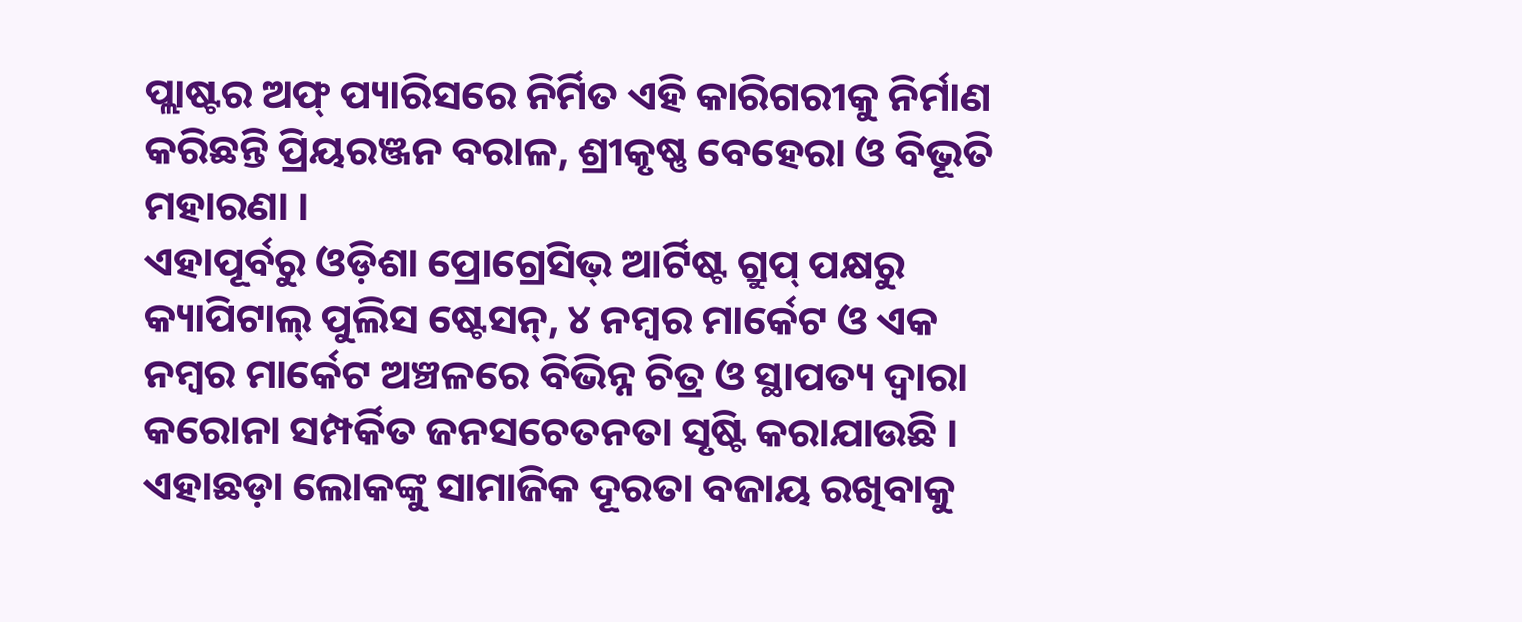ପ୍ଲାଷ୍ଟର ଅଫ୍ ପ୍ୟାରିସରେ ନିର୍ମିତ ଏହି କାରିଗରୀକୁ ନିର୍ମାଣ କରିଛନ୍ତି ପ୍ରିୟରଞ୍ଜନ ବରାଳ, ଶ୍ରୀକୃଷ୍ଣ ବେହେରା ଓ ବିଭୂତି ମହାରଣା ।
ଏହାପୂର୍ବରୁ ଓଡ଼ିଶା ପ୍ରୋଗ୍ରେସିଭ୍ ଆର୍ଟିଷ୍ଟ ଗ୍ରୁପ୍ ପକ୍ଷରୁ କ୍ୟାପିଟାଲ୍ ପୁଲିସ ଷ୍ଟେସନ୍, ୪ ନମ୍ବର ମାର୍କେଟ ଓ ଏକ ନମ୍ବର ମାର୍କେଟ ଅଞ୍ଚଳରେ ବିଭିନ୍ନ ଚିତ୍ର ଓ ସ୍ଥାପତ୍ୟ ଦ୍ୱାରା କରୋନା ସମ୍ପର୍କିତ ଜନସଚେତନତା ସୃଷ୍ଟି କରାଯାଉଛି ।
ଏହାଛଡ଼ା ଲୋକଙ୍କୁ ସାମାଜିକ ଦୂରତା ବଜାୟ ରଖିବାକୁ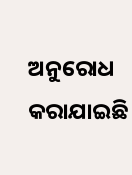ଅନୁରୋଧ କରାଯାଇଛି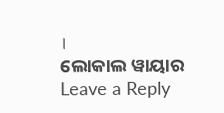।
ଲୋକାଲ ୱାୟାର
Leave a Reply